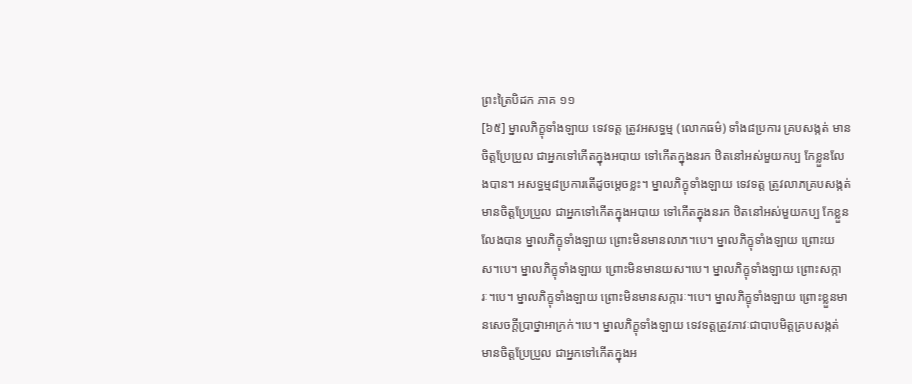ព្រះត្រៃបិដក ភាគ ១១
[៦៥] ម្នាលភិក្ខុទាំងឡាយ ទេវទត្ត ត្រូវអសទ្ធម្ម (លោកធម៌) ទាំង៨ប្រការ គ្របសង្កត់ មានចិត្តប្រែប្រួល ជាអ្នកទៅកើតក្នុងអបាយ ទៅកើតក្នុងនរក ឋិតនៅអស់មួយកប្ប កែខ្លួនលែងបាន។ អសទ្ធម្ម៨ប្រការតើដូចម្តេចខ្លះ។ ម្នាលភិក្ខុទាំងឡាយ ទេវទត្ត ត្រូវលាភគ្របសង្កត់ មានចិត្តប្រែប្រួល ជាអ្នកទៅកើតក្នុងអបាយ ទៅកើតក្នុងនរក ឋិតនៅអស់មួយកប្ប កែខ្លួនលែងបាន ម្នាលភិក្ខុទាំងឡាយ ព្រោះមិនមានលាភ។បេ។ ម្នាលភិក្ខុទាំងឡាយ ព្រោះយស។បេ។ ម្នាលភិក្ខុទាំងឡាយ ព្រោះមិនមានយស។បេ។ ម្នាលភិក្ខុទាំងឡាយ ព្រោះសក្ការៈ។បេ។ ម្នាលភិក្ខុទាំងឡាយ ព្រោះមិនមានសក្ការៈ។បេ។ ម្នាលភិក្ខុទាំងឡាយ ព្រោះខ្លួនមានសេចក្តីប្រាថ្នាអាក្រក់។បេ។ ម្នាលភិក្ខុទាំងឡាយ ទេវទត្តត្រូវភាវៈជាបាបមិត្តគ្របសង្កត់ មានចិត្តប្រែប្រួល ជាអ្នកទៅកើតក្នុងអ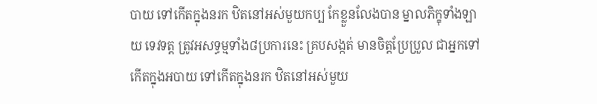បាយ ទៅកើតក្នុងនរក ឋិតនៅអស់មួយកប្ប កែខ្លួនលែងបាន ម្នាលភិក្ខុទាំងឡាយ ទេវទត្ត ត្រូវអសទ្ធម្មទាំង៨ប្រការនេះ គ្របសង្កត់ មានចិត្តប្រែប្រួល ជាអ្នកទៅកើតក្នុងអបាយ ទៅកើតក្នុងនរក ឋិតនៅអស់មួយ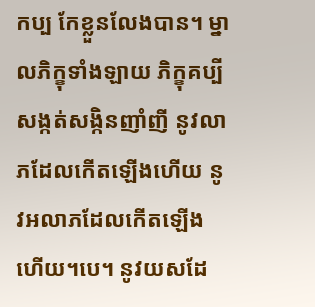កប្ប កែខ្លួនលែងបាន។ ម្នាលភិក្ខុទាំងឡាយ ភិក្ខុគប្បីសង្កត់សង្កិនញាំញី នូវលាភដែលកើតឡើងហើយ នូវអលាភដែលកើតឡើងហើយ។បេ។ នូវយសដែ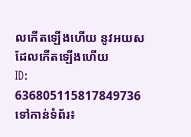លកើតឡើងហើយ នូវអយសដែលកើតឡើងហើយ
ID: 636805115817849736
ទៅកាន់ទំព័រ៖